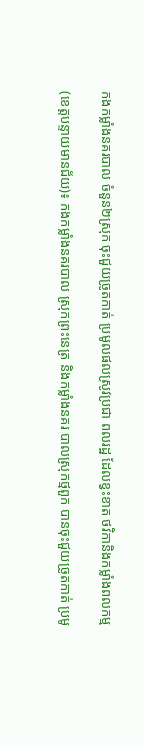កងកម្លាំងនគរបាល ចំនួន២ស្រុក ចុះជួយច្រូតកាត់ ប្រមូលផលស្រូវប្រជា ពលរដ្ឋ ដែលខ្វះខាត ថវិកានិងកម្លាំងពលកម្ម

(ខេត្តបន្ទាយមានជ័យ)៖ កងកម្លាំងនគរបាល ស្រុកព្រះនេត្រ និងកម្លាំងនគរ បាលស្រុកថ្មពួក បានចុះជួយច្រូតកាត់ ប្រមូ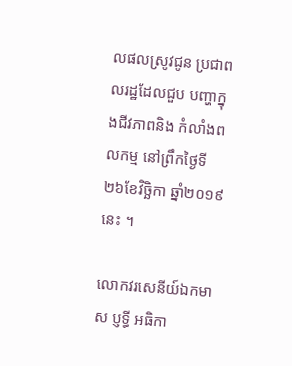លផលស្រូវជូន ប្រជាពលរដ្ឋដែលជួប បញ្ហាក្នុងជីវភាពនិង កំលាំងពលកម្ម នៅព្រឹកថ្ងៃទី២៦ខែវិច្ឆិកា ឆ្នាំ២០១៩នេះ ។

លោកវរសេនីយ៍ឯកមាស ប្ញទ្ធី អធិកា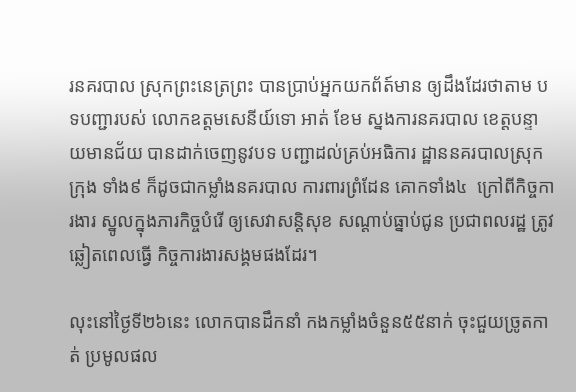រនគរបាល ស្រុកព្រះនេត្រព្រះ បានប្រាប់អ្នកយកព័ត៍មាន ឲ្យដឹងដែរថាតាម បទបញ្ជារបស់ លោកឧត្តមសេនីយ៍ទោ អាត់ ខែម ស្នងការនគរបាល ខេត្តបន្ទាយមានជ័យ បានដាក់ចេញនូវបទ បញ្ជាដល់គ្រប់អធិការ ដ្ឋាននគរបាលស្រុក ក្រុង ទាំង៩ ក៏ដូចជាកម្លាំងនគរបាល ការពារព្រំដែន គោកទាំង៤  ក្រៅពីកិច្ចការងារ ស្នូលក្នុងភារកិច្ចបំរើ ឲ្យសេវាសន្តិសុខ សណ្តាប់ធ្នាប់ជូន ប្រជាពលរដ្ឋ ត្រូវឆ្លៀតពេលធ្វើ កិច្ចការងារសង្គមផងដែរ។

លុះនៅថ្ងៃទី២៦នេះ លោកបានដឹកនាំ កងកម្លាំងចំនួន៥៥នាក់ ចុះជួយច្រូតកាត់ ប្រមូលផល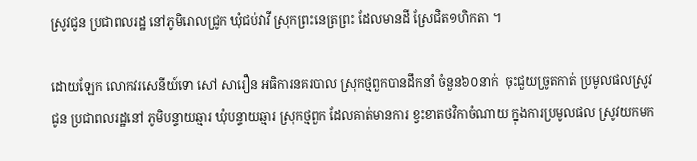ស្រូវជូន ប្រជាពលរដ្ឋ នៅភូមិរោលជ្រូក ឃុំជប់វាវី ស្រុកព្រះនេត្រព្រះ ដែលមានដី ស្រែជិត១ហិកតា ។

ដោយឡែក លោកវរសេនីយ៍ទោ សៅ សារឿន អធិការនគរបាល ស្រុកថ្មពួកបានដឹកនាំ ចំនួន៦០នាក់  ចុះជួយច្រូតកាត់ ប្រមូលផលស្រូវជូន ប្រជាពលរដ្ឋនៅ ភូមិបន្ទាយឆ្មារ ឃុំបន្ទាយឆ្មារ ស្រុកថ្មពួក ដែលគាត់មានការ ខ្វះខាតថវិកាចំណាយ ក្នុងការប្រមូលផល ស្រូវយកមក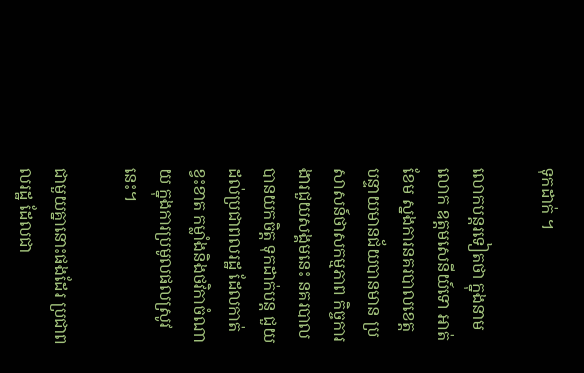ទុកដាក់ ។

លោកបន្តរទៀតថា ក្នុងនាមលោក ឧត្តមសេនីយ៍ទោ អាត់ ខែម ស្នងការនគរបាលខេត្ត បន្ទាយមានជ័យបានមាន ប្រសាសន៍ថាសកម្មភាព កិច្ចការងារជួយសង្គមនេះ នគរបាលបានយកចិត្ត ទុកដាក់បន្ត ជួយដល់ប្រជាពលរដ្ឋ ដែលកាត់ខ្វះខាត កម្លាំងនិងថវិកាចំណាយ ក្នុងការប្រមូលផលស្រូវនេះ។

ជាមួយគ្នានោះផងដែរ ប្រជាពលរដ្ឋ ដែលជា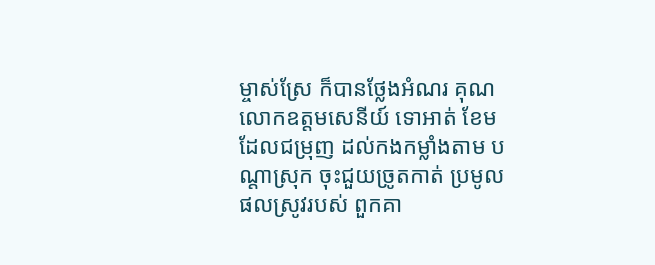ម្ចាស់ស្រែ ក៏បានថ្លែងអំណរ គុណលោកឧត្តមសេនីយ៍ ទោអាត់ ខែម ដែលជម្រុញ ដល់កងកម្លាំងតាម បណ្តាស្រុក ចុះជួយច្រូតកាត់ ប្រមូលផលស្រូវរបស់ ពួកគា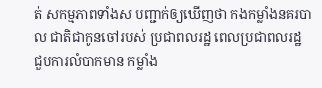ត់ សកម្មភាពទាំងស បញ្ជាក់ឲ្យឃើញថា កងកម្លាំងនគរបាល ជាតិជាកូនចៅរបស់ ប្រជាពលរដ្ឋ ពេលប្រជាពលរដ្ឋ ជួបការលំបាកមាន កម្លាំង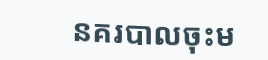នគរបាលចុះម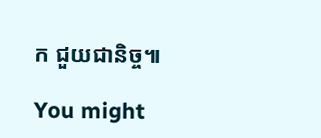ក ជួយជានិច្ច៕

You might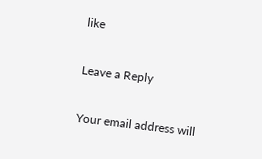like

Leave a Reply

Your email address will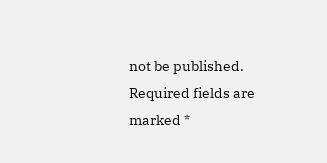not be published. Required fields are marked *